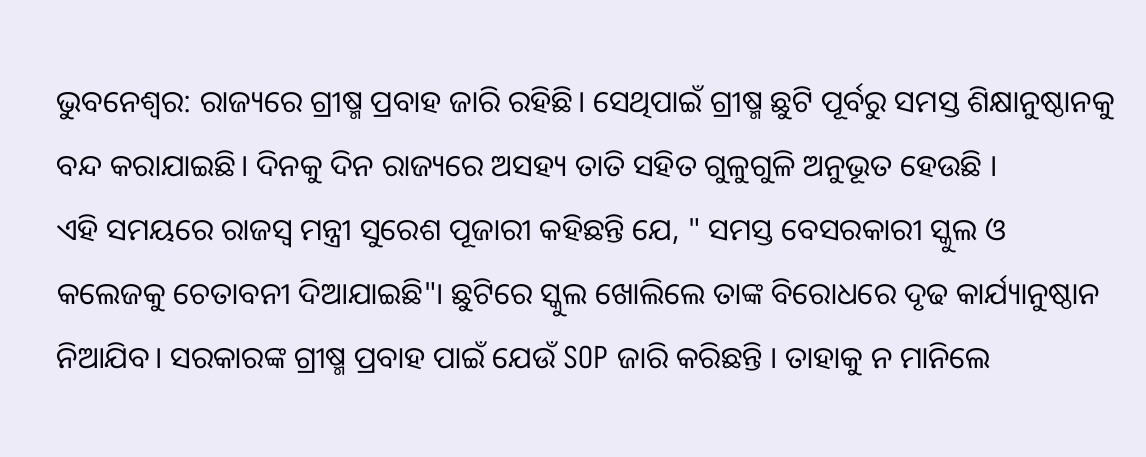ଭୁବନେଶ୍ୱର: ରାଜ୍ୟରେ ଗ୍ରୀଷ୍ମ ପ୍ରବାହ ଜାରି ରହିଛି। ସେଥିପାଇଁ ଗ୍ରୀଷ୍ମ ଛୁଟି ପୂର୍ବରୁ ସମସ୍ତ ଶିକ୍ଷାନୁଷ୍ଠାନକୁ ବନ୍ଦ କରାଯାଇଛି। ଦିନକୁ ଦିନ ରାଜ୍ୟରେ ଅସହ୍ୟ ତାତି ସହିତ ଗୁଳୁଗୁଳି ଅନୁଭୂତ ହେଉଛି ।
ଏହି ସମୟରେ ରାଜସ୍ବ ମନ୍ତ୍ରୀ ସୁରେଶ ପୂଜାରୀ କହିଛନ୍ତି ଯେ, " ସମସ୍ତ ବେସରକାରୀ ସ୍କୁଲ ଓ କଲେଜକୁ ଚେତାବନୀ ଦିଆଯାଇଛି"। ଛୁଟିରେ ସ୍କୁଲ ଖୋଲିଲେ ତାଙ୍କ ବିରୋଧରେ ଦୃଢ କାର୍ଯ୍ୟାନୁଷ୍ଠାନ ନିଆଯିବ। ସରକାରଙ୍କ ଗ୍ରୀଷ୍ମ ପ୍ରବାହ ପାଇଁ ଯେଉଁ SOP ଜାରି କରିଛନ୍ତି । ତାହାକୁ ନ ମାନିଲେ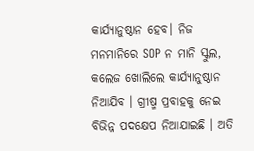କାର୍ଯ୍ୟାନୁଷ୍ଠାନ ହେବ। ନିଜ ମନମାନିରେ SOP ନ ମାନି ସ୍କୁଲ, କଲେଜ ଖୋଲିଲେ କାର୍ଯ୍ୟାନୁଷ୍ଠାନ ନିଆଯିବ । ଗ୍ରୀଷ୍ମ ପ୍ରବାହକୁ ନେଇ ବିଭିନ୍ନ ପଦକ୍ଷେପ ନିଆଯାଇଛି । ଅତି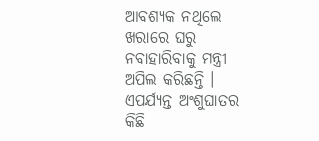ଆବଶ୍ୟକ ନଥିଲେ ଖରାରେ ଘରୁ ନବାହାରିବାକୁ ମନ୍ତ୍ରୀ ଅପିଲ କରିଛନ୍ତି । ଏପର୍ଯ୍ୟନ୍ତ ଅଂଶୁଘାତର କିଛି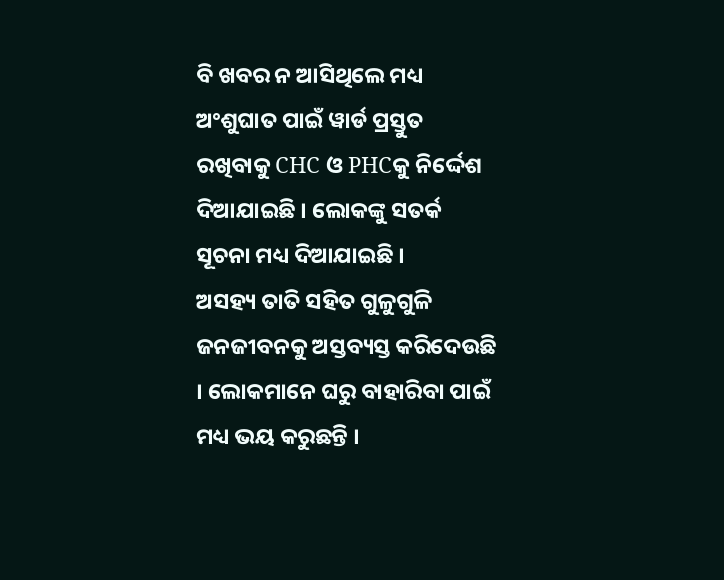ବି ଖବର ନ ଆସିଥିଲେ ମଧ୍ୟ ଅଂଶୁଘାତ ପାଇଁ ୱାର୍ଡ ପ୍ରସ୍ତୁତ ରଖିବାକୁ CHC ଓ PHCକୁ ନିର୍ଦ୍ଦେଶ ଦିଆଯାଇଛି । ଲୋକଙ୍କୁ ସତର୍କ ସୂଚନା ମଧ୍ୟ ଦିଆଯାଇଛି ।
ଅସହ୍ୟ ତାତି ସହିତ ଗୁଳୁଗୁଳି ଜନଜୀବନକୁ ଅସ୍ତବ୍ୟସ୍ତ କରିଦେଉଛି । ଲୋକମାନେ ଘରୁ ବାହାରିବା ପାଇଁ ମଧ୍ୟ ଭୟ କରୁଛନ୍ତି ।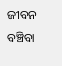ଜୀବନ ବଞ୍ଚିବା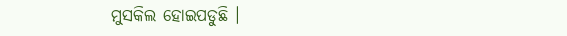ମୁସକିଲ ହୋଇପଡୁଛି ।